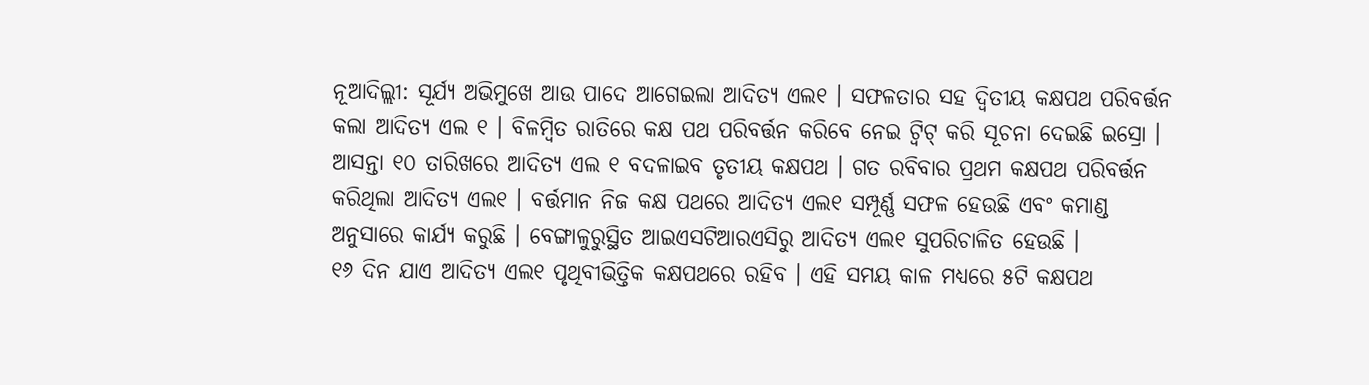ନୂଆଦିଲ୍ଲୀ: ସୂର୍ଯ୍ୟ ଅଭିମୁଖେ ଆଉ ପାଦେ ଆଗେଇଲା ଆଦିତ୍ୟ ଏଲ୧ । ସଫଳତାର ସହ ଦ୍ବିତୀୟ କକ୍ଷପଥ ପରିବର୍ତ୍ତନ କଲା ଆଦିତ୍ୟ ଏଲ ୧ । ବିଳମ୍ବିତ ରାତିରେ କକ୍ଷ ପଥ ପରିବର୍ତ୍ତନ କରିବେ ନେଇ ଟ୍ବିଟ୍ କରି ସୂଚନା ଦେଇଛି ଇସ୍ରୋ । ଆସନ୍ତା ୧୦ ତାରିଖରେ ଆଦିତ୍ୟ ଏଲ ୧ ବଦଳାଇବ ତୃତୀୟ କକ୍ଷପଥ । ଗତ ରବିବାର ପ୍ରଥମ କକ୍ଷପଥ ପରିବର୍ତ୍ତନ କରିଥିଲା ଆଦିତ୍ୟ ଏଲ୧ । ବର୍ତ୍ତମାନ ନିଜ କକ୍ଷ ପଥରେ ଆଦିତ୍ୟ ଏଲ୧ ସମ୍ପୂର୍ଣ୍ଣ ସଫଳ ହେଉଛି ଏବଂ କମାଣ୍ଡ ଅନୁସାରେ କାର୍ଯ୍ୟ କରୁଛି । ବେଙ୍ଗାଳୁରୁସ୍ଥିତ ଆଇଏସଟିଆରଏସିରୁ ଆଦିତ୍ୟ ଏଲ୧ ସୁପରିଚାଳିତ ହେଉଛି ।
୧୬ ଦିନ ଯାଏ ଆଦିତ୍ୟ ଏଲ୧ ପୃଥିବୀଭିତ୍ତିକ କକ୍ଷପଥରେ ରହିବ । ଏହି ସମୟ କାଳ ମଧ୍ୟରେ ୫ଟି କକ୍ଷପଥ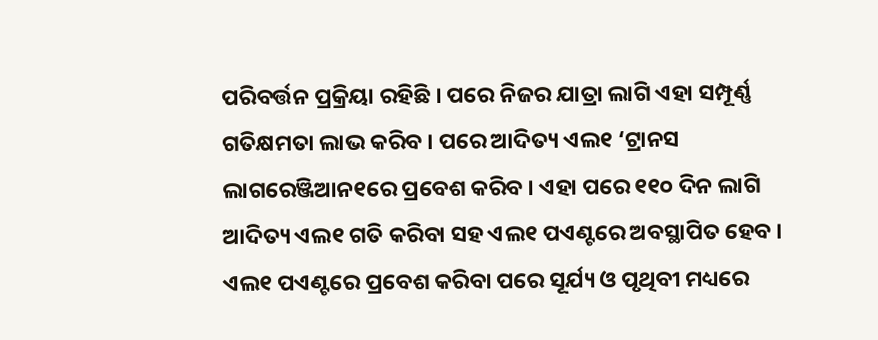ପରିବର୍ତ୍ତନ ପ୍ରକ୍ରିୟା ରହିଛି । ପରେ ନିଜର ଯାତ୍ରା ଲାଗି ଏହା ସମ୍ପୂର୍ଣ୍ଣ ଗତିକ୍ଷମତା ଲାଭ କରିବ । ପରେ ଆଦିତ୍ୟ ଏଲ୧ ‘ଟ୍ରାନସ ଲାଗରେଞ୍ଜିଆନ୧ରେ ପ୍ରବେଶ କରିବ । ଏହା ପରେ ୧୧୦ ଦିନ ଲାଗି ଆଦିତ୍ୟ ଏଲ୧ ଗତି କରିବା ସହ ଏଲ୧ ପଏଣ୍ଟରେ ଅବସ୍ଥାପିତ ହେବ । ଏଲ୧ ପଏଣ୍ଟରେ ପ୍ରବେଶ କରିବା ପରେ ସୂର୍ଯ୍ୟ ଓ ପୃଥିବୀ ମଧ୍ୟରେ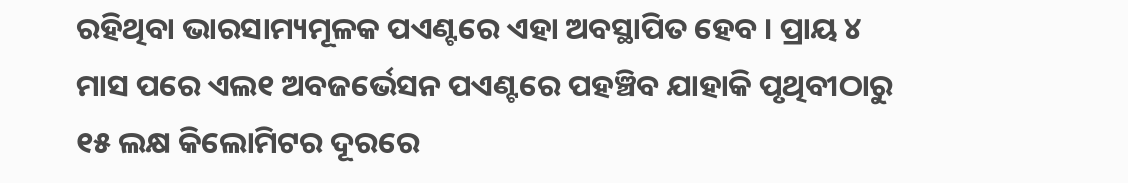ରହିଥିବା ଭାରସାମ୍ୟମୂଳକ ପଏଣ୍ଟରେ ଏହା ଅବସ୍ଥାପିତ ହେବ । ପ୍ରାୟ ୪ ମାସ ପରେ ଏଲ୧ ଅବଜର୍ଭେସନ ପଏଣ୍ଟରେ ପହଞ୍ଚିବ ଯାହାକି ପୃଥିବୀଠାରୁ ୧୫ ଲକ୍ଷ କିଲୋମିଟର ଦୂରରେ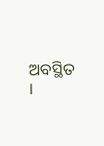ଅବସ୍ଥିତ ।